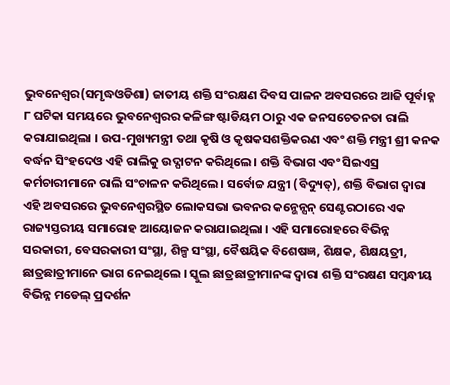ଭୁବନେଶ୍ୱର(ସମୃଦ୍ଧଓଡିଶା) ଜାତୀୟ ଶକ୍ତି ସଂରକ୍ଷଣ ଦିବସ ପାଳନ ଅବସରରେ ଆଜି ପୂର୍ବାହ୍ନ ୮ ଘଟିକା ସମୟରେ ଭୁବନେଶ୍ୱରର କଳିଙ୍ଗ ଷ୍ଟାଡିୟମ ଠାରୁ ଏକ ଜନସଚେତନତା ରାଲି କରାଯାଇଥିଲା । ଉପ-ମୁଖ୍ୟମନ୍ତ୍ରୀ ତଥା କୃଷି ଓ କୃଷକସଶକ୍ତିକରଣ ଏବଂ ଶକ୍ତି ମନ୍ତ୍ରୀ ଶ୍ରୀ କନକ ବର୍ଦ୍ଧନ ସିଂହଦେଓ ଏହି ରାଲିକୁ ଉଦ୍ଘାଟନ କରିଥିଲେ । ଶକ୍ତି ବିଭାଗ ଏବଂ ସିଇଏସ୍ର କର୍ମଚାରୀମାନେ ରାଲି ସଂଚାଳନ କରିଥିଲେ । ସର୍ବୋଚ୍ଚ ଯନ୍ତ୍ରୀ (ବିଦ୍ୟୁତ୍), ଶକ୍ତି ବିଭାଗ ଦ୍ୱାରା ଏହି ଅବସରରେ ଭୁବନେଶ୍ୱରସ୍ଥିତ ଲୋକସଭା ଭବନର କନ୍ଭେନ୍ସନ୍ ସେଣ୍ଟରଠାରେ ଏକ ରାଜ୍ୟସ୍ତରୀୟ ସମାରୋହ ଆୟୋଜନ କରାଯାଇଥିଲା । ଏହି ସମାରୋହରେ ବିଭିନ୍ନ ସରକାରୀ, ବେସରକାରୀ ସଂସ୍ଥା, ଶିଳ୍ପ ସଂସ୍ଥା, ବୈଷୟିକ ବିଶେଷଜ୍ଞ, ଶିକ୍ଷକ, ଶିକ୍ଷୟତ୍ରୀ, ଛାତ୍ରଛାତ୍ରୀମାନେ ଭାଗ ନେଇଥିଲେ । ସ୍କୁଲ ଛାତ୍ରଛାତ୍ରୀମାନଙ୍କ ଦ୍ୱାରା ଶକ୍ତି ସଂରକ୍ଷଣ ସମ୍ବନ୍ଧୀୟ ବିଭିନ୍ନ ମଡେଲ୍ ପ୍ରଦର୍ଶନ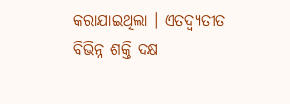କରାଯାଇଥିଲା । ଏତଦ୍ବ୍ୟତୀତ ବିଭିନ୍ନ ଶକ୍ତି ଦକ୍ଷ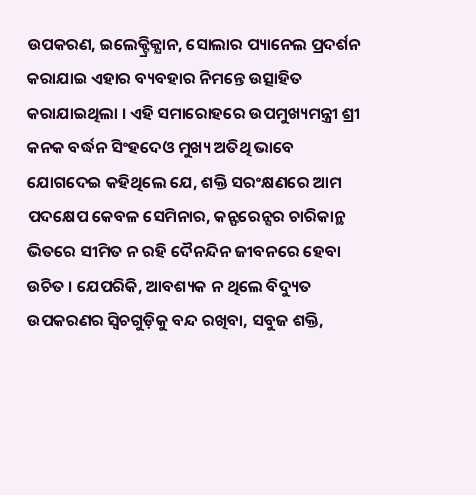ଉପକରଣ, ଇଲେକ୍ଟ୍ରିକ୍ଯାନ, ସୋଲାର ପ୍ୟାନେଲ ପ୍ରଦର୍ଶନ କରାଯାଇ ଏହାର ବ୍ୟବହାର ନିମନ୍ତେ ଉତ୍ସାହିତ କରାଯାଇଥିଲା । ଏହି ସମାରୋହରେ ଉପମୁଖ୍ୟମନ୍ତ୍ରୀ ଶ୍ରୀ କନକ ବର୍ଦ୍ଧନ ସିଂହଦେଓ ମୁଖ୍ୟ ଅତିଥି ଭାବେ ଯୋଗଦେଇ କହିଥିଲେ ଯେ, ଶକ୍ତି ସରଂକ୍ଷଣରେ ଆମ ପଦକ୍ଷେପ କେବଳ ସେମିନାର, କନ୍ଫରେନ୍ସର ଚାରିକାନ୍ଥ ଭିତରେ ସୀମିତ ନ ରହି ଦୈନନ୍ଦିନ ଜୀବନରେ ହେବା ଉଚିତ । ଯେପରିକି, ଆବଶ୍ୟକ ନ ଥିଲେ ବିଦ୍ୟୁତ ଉପକରଣର ସ୍ୱିଚଗୁଡ଼ିକୁ ବନ୍ଦ ରଖିବା, ସବୁଜ ଶକ୍ତି,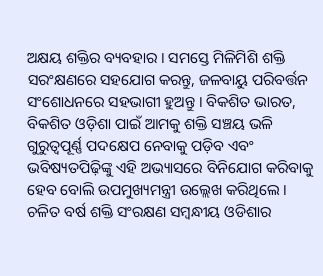ଅକ୍ଷୟ ଶକ୍ତିର ବ୍ୟବହାର । ସମସ୍ତେ ମିଳିମିଶି ଶକ୍ତି ସରଂକ୍ଷଣରେ ସହଯୋଗ କରନ୍ତୁ, ଜଳବାୟୁ ପରିବର୍ତ୍ତନ ସଂଶୋଧନରେ ସହଭାଗୀ ହୁଅନ୍ତୁ । ବିକଶିତ ଭାରତ, ବିକଶିତ ଓଡ଼ିଶା ପାଇଁ ଆମକୁ ଶକ୍ତି ସଞ୍ଚୟ ଭଳି ଗୁରୁତ୍ୱପୂର୍ଣ୍ଣ ପଦକ୍ଷେପ ନେବାକୁ ପଡ଼ିବ ଏବଂ ଭବିଷ୍ୟତପିଢ଼ିଙ୍କୁ ଏହି ଅଭ୍ୟାସରେ ବିନିଯୋଗ କରିବାକୁ ହେବ ବୋଲି ଉପମୁଖ୍ୟମନ୍ତ୍ରୀ ଉଲ୍ଲେଖ କରିଥିଲେ । ଚଳିତ ବର୍ଷ ଶକ୍ତି ସଂରକ୍ଷଣ ସମ୍ବନ୍ଧୀୟ ଓଡିଶାର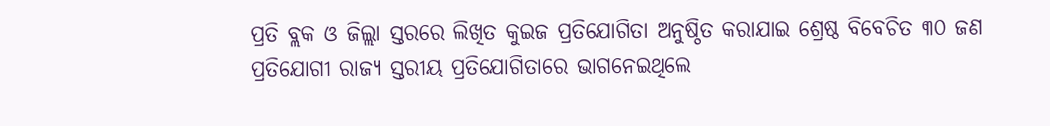ପ୍ରତି ବ୍ଲକ ଓ ଜିଲ୍ଲା ସ୍ତରରେ ଲିଖିତ କୁଇଜ ପ୍ରତିଯୋଗିତା ଅନୁଷ୍ଠିତ କରାଯାଇ ଶ୍ରେଷ୍ଠ ବିବେଚିତ ୩୦ ଜଣ ପ୍ରତିଯୋଗୀ ରାଜ୍ୟ ସ୍ତରୀୟ ପ୍ରତିଯୋଗିତାରେ ଭାଗନେଇଥିଲେ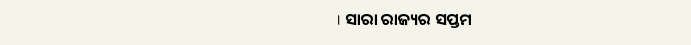। ସାରା ରାଜ୍ୟର ସପ୍ତମ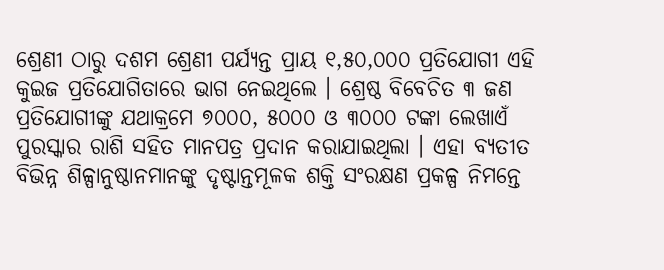ଶ୍ରେଣୀ ଠାରୁ ଦଶମ ଶ୍ରେଣୀ ପର୍ଯ୍ୟନ୍ତ ପ୍ରାୟ ୧,୫୦,୦୦୦ ପ୍ରତିଯୋଗୀ ଏହି କୁଇଜ ପ୍ରତିଯୋଗିତାରେ ଭାଗ ନେଇଥିଲେ । ଶ୍ରେଷ୍ଠ ବିବେଚିତ ୩ ଜଣ ପ୍ରତିଯୋଗୀଙ୍କୁ ଯଥାକ୍ରମେ ୭୦୦୦, ୫୦୦୦ ଓ ୩୦୦୦ ଟଙ୍କା ଲେଖାଏଁ ପୁରସ୍କାର ରାଶି ସହିତ ମାନପତ୍ର ପ୍ରଦାନ କରାଯାଇଥିଲା । ଏହା ବ୍ୟତୀତ ବିଭିନ୍ନ ଶିଳ୍ପାନୁଷ୍ଠାନମାନଙ୍କୁ ଦୃଷ୍ଟାନ୍ତମୂଳକ ଶକ୍ତି ସଂରକ୍ଷଣ ପ୍ରକଳ୍ପ ନିମନ୍ତେ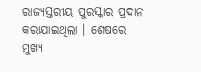ରାଜ୍ୟସ୍ତରୀୟ ପୁରସ୍କାର ପ୍ରଦାନ କରାଯାଇଥିଲା । ଶେଷରେ ମୁଖ୍ୟ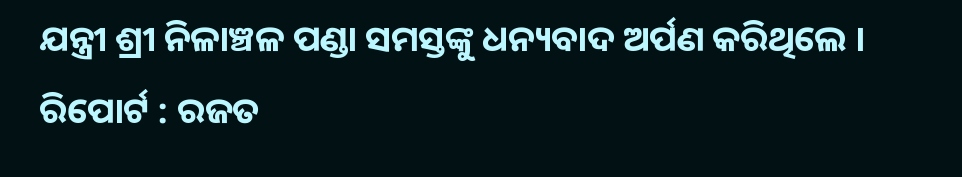ଯନ୍ତ୍ରୀ ଶ୍ରୀ ନିଳାଞ୍ଚଳ ପଣ୍ଡା ସମସ୍ତଙ୍କୁ ଧନ୍ୟବାଦ ଅର୍ପଣ କରିଥିଲେ ।
ରିପୋର୍ଟ : ରଜତ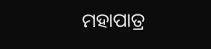ମହାପାତ୍ର